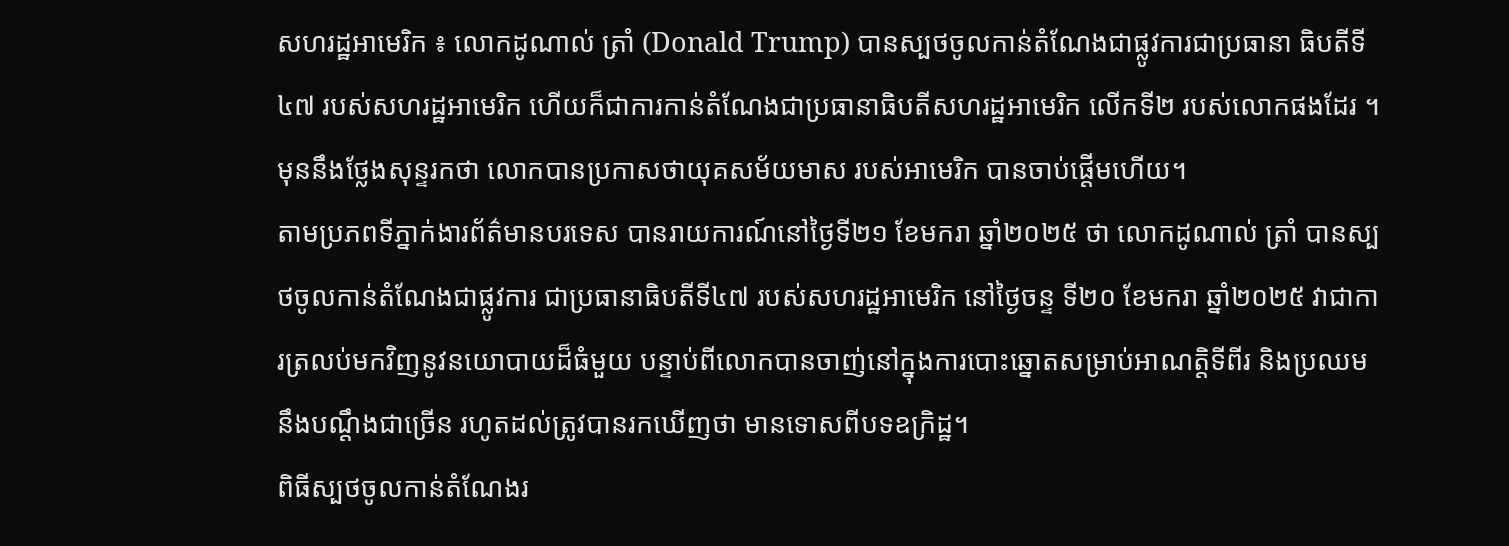សហរដ្ឋអាមេរិក ៖ លោកដូណាល់ ត្រាំ (Donald Trump) បានស្បថចូលកាន់តំណែងជាផ្លូវការជាប្រធានា ធិបតីទី៤៧ របស់សហរដ្ឋអាមេរិក ហើយក៏ជាការកាន់តំណែងជាប្រធានាធិបតីសហរដ្ឋអាមេរិក លើកទី២ របស់លោកផងដែរ ។ មុននឹងថ្លែងសុន្ទរកថា លោកបានប្រកាសថាយុគសម័យមាស របស់អាមេរិក បានចាប់ផ្តើមហើយ។
តាមប្រភពទីភ្នាក់ងារព័ត៌មានបរទេស បានរាយការណ៍នៅថ្ងៃទី២១ ខែមករា ឆ្នាំ២០២៥ ថា លោកដូណាល់ ត្រាំ បានស្បថចូលកាន់តំណែងជាផ្លូវការ ជាប្រធានាធិបតីទី៤៧ របស់សហរដ្ឋអាមេរិក នៅថ្ងៃចន្ទ ទី២០ ខែមករា ឆ្នាំ២០២៥ វាជាការត្រលប់មកវិញនូវនយោបាយដ៏ធំមួយ បន្ទាប់ពីលោកបានចាញ់នៅក្នុងការបោះឆ្នោតសម្រាប់អាណត្តិទីពីរ និងប្រឈមនឹងបណ្តឹងជាច្រើន រហូតដល់ត្រូវបានរកឃើញថា មានទោសពីបទឧក្រិដ្ឋ។
ពិធីស្បថចូលកាន់តំណែងរ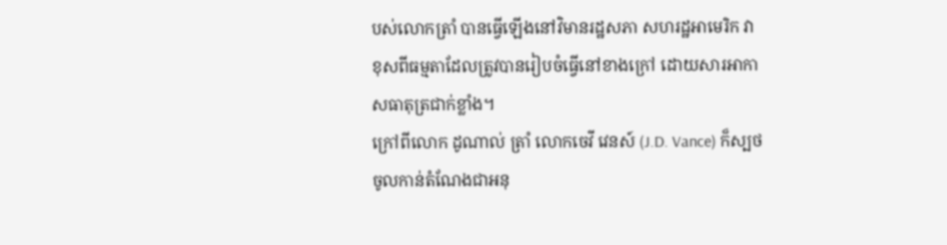បស់លោកត្រាំ បានធ្វើឡើងនៅវិមានរដ្ឋសភា សហរដ្ឋអាមេរិក វាខុសពីធម្មតាដែលត្រូវបានរៀបចំធ្វើនៅខាងក្រៅ ដោយសារអាកាសធាតុត្រជាក់ខ្លាំង។
ក្រៅពីលោក ដូណាល់ ត្រាំ លោកចេវី វេនស៍ (J.D. Vance) ក៏ស្បថចូលកាន់តំណែងជាអនុ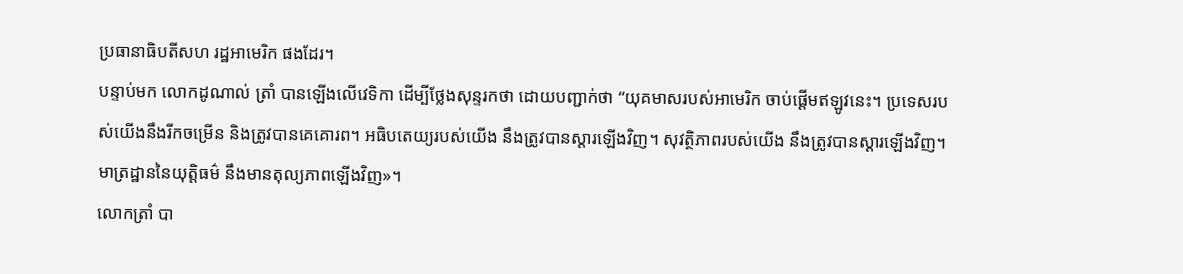ប្រធានាធិបតីសហ រដ្ឋអាមេរិក ផងដែរ។
បន្ទាប់មក លោកដូណាល់ ត្រាំ បានឡើងលើវេទិកា ដើម្បីថ្លែងសុន្ទរកថា ដោយបញ្ជាក់ថា “យុគមាសរបស់អាមេរិក ចាប់ផ្ដើមឥឡូវនេះ។ ប្រទេសរបស់យើងនឹងរីកចម្រើន និងត្រូវបានគេគោរព។ អធិបតេយ្យរបស់យើង នឹងត្រូវបានស្តារឡើងវិញ។ សុវត្ថិភាពរបស់យើង នឹងត្រូវបានស្តារឡើងវិញ។ មាត្រដ្ឋាននៃយុត្តិធម៌ នឹងមានតុល្យភាពឡើងវិញ»។
លោកត្រាំ បា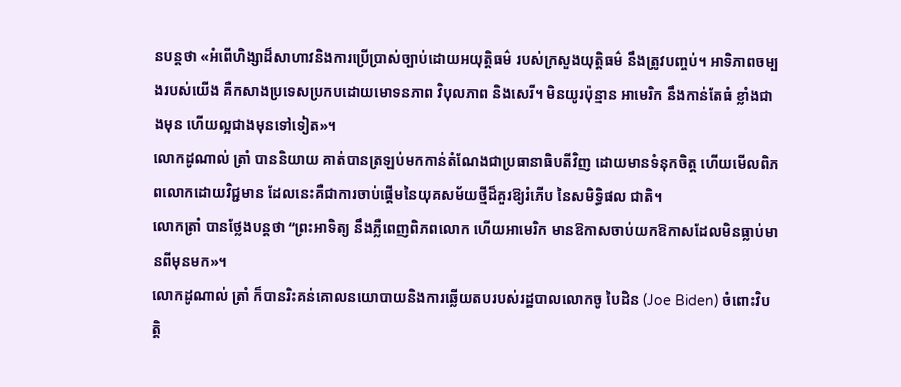នបន្តថា «អំពើហិង្សាដ៏សាហាវនិងការប្រើប្រាស់ច្បាប់ដោយអយុត្តិធម៌ របស់ក្រសួងយុត្តិធម៌ នឹងត្រូវបញ្ចប់។ អាទិភាពចម្បងរបស់យើង គឺកសាងប្រទេសប្រកបដោយមោទនភាព វិបុលភាព និងសេរី។ មិនយូរប៉ុន្មាន អាមេរិក នឹងកាន់តែធំ ខ្លាំងជាងមុន ហើយល្អជាងមុនទៅទៀត»។
លោកដូណាល់ ត្រាំ បាននិយាយ គាត់បានត្រឡប់មកកាន់តំណែងជាប្រធានាធិបតីវិញ ដោយមានទំនុកចិត្ត ហើយមើលពិភពលោកដោយវិជ្ជមាន ដែលនេះគឺជាការចាប់ផ្តើមនៃយុគសម័យថ្មីដ៏គួរឱ្យរំភើប នៃសមិទ្ធិផល ជាតិ។
លោកត្រាំ បានថ្លែងបន្តថា “ព្រះអាទិត្យ នឹងភ្លឺពេញពិភពលោក ហើយអាមេរិក មានឱកាសចាប់យកឱកាសដែលមិនធ្លាប់មានពីមុនមក»។
លោកដូណាល់ ត្រាំ ក៏បានរិះគន់គោលនយោបាយនិងការឆ្លើយតបរបស់រដ្ឋបាលលោកចូ បៃដិន (Joe Biden) ចំពោះវិបត្តិ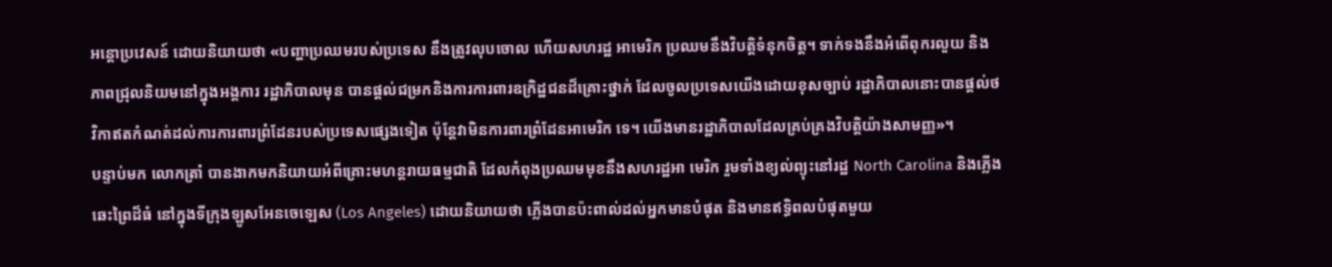អន្តោប្រវេសន៍ ដោយនិយាយថា «បញ្ហាប្រឈមរបស់ប្រទេស នឹងត្រូវលុបចោល ហើយសហរដ្ឋ អាមេរិក ប្រឈមនឹងវិបត្តិទំនុកចិត្ត។ ទាក់ទងនឹងអំពើពុករលួយ និងភាពជ្រុលនិយមនៅក្នុងអង្គការ រដ្ឋាភិបាលមុន បានផ្តល់ជម្រកនិងការការពារឧក្រិដ្ឋជនដ៏គ្រោះថ្នាក់ ដែលចូលប្រទេសយើងដោយខុសច្បាប់ រដ្ឋាភិបាលនោះបានផ្តល់ថវិកាឥតកំណត់ដល់ការការពារព្រំដែនរបស់ប្រទេសផ្សេងទៀត ប៉ុន្តែវាមិនការពារព្រំដែនអាមេរិក ទេ។ យើងមានរដ្ឋាភិបាលដែលគ្រប់គ្រងវិបត្តិយ៉ាងសាមញ្ញ»។
បន្ទាប់មក លោកត្រាំ បានងាកមកនិយាយអំពីគ្រោះមហន្តរាយធម្មជាតិ ដែលកំពុងប្រឈមមុខនឹងសហរដ្ឋអា មេរិក រួមទាំងខ្យល់ព្យុះនៅរដ្ឋ North Carolina និងភ្លើងឆេះព្រៃដ៏ធំ នៅក្នុងទីក្រុងឡូសអែនចេឡេស (Los Angeles) ដោយនិយាយថា ភ្លើងបានប៉ះពាល់ដល់អ្នកមានបំផុត និងមានឥទ្ធិពលបំផុតមួយ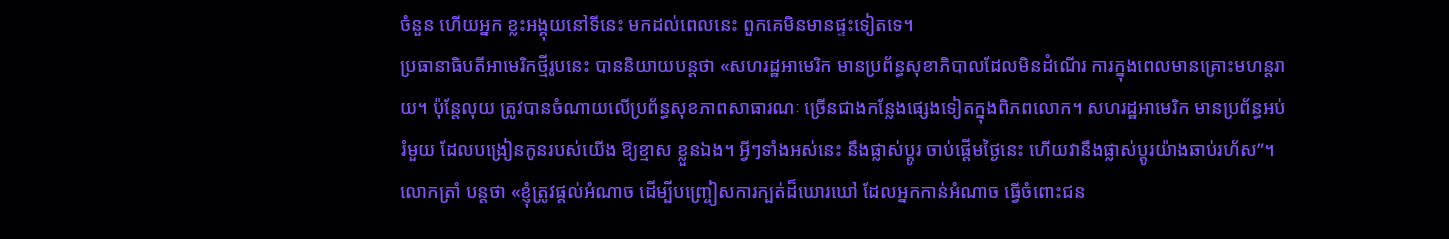ចំនួន ហើយអ្នក ខ្លះអង្គុយនៅទីនេះ មកដល់ពេលនេះ ពួកគេមិនមានផ្ទះទៀតទេ។
ប្រធានាធិបតីអាមេរិកថ្មីរូបនេះ បាននិយាយបន្តថា «សហរដ្ឋអាមេរិក មានប្រព័ន្ធសុខាភិបាលដែលមិនដំណើរ ការក្នុងពេលមានគ្រោះមហន្តរាយ។ ប៉ុន្តែលុយ ត្រូវបានចំណាយលើប្រព័ន្ធសុខភាពសាធារណៈ ច្រើនជាងកន្លែងផ្សេងទៀតក្នុងពិភពលោក។ សហរដ្ឋអាមេរិក មានប្រព័ន្ធអប់រំមួយ ដែលបង្រៀនកូនរបស់យើង ឱ្យខ្មាស ខ្លួនឯង។ អ្វីៗទាំងអស់នេះ នឹងផ្លាស់ប្តូរ ចាប់ផ្តើមថ្ងៃនេះ ហើយវានឹងផ្លាស់ប្តូរយ៉ាងឆាប់រហ័ស”។
លោកត្រាំ បន្តថា «ខ្ញុំត្រូវផ្តល់អំណាច ដើម្បីបញ្ច្រៀសការក្បត់ដ៏ឃោរឃៅ ដែលអ្នកកាន់អំណាច ធ្វើចំពោះជន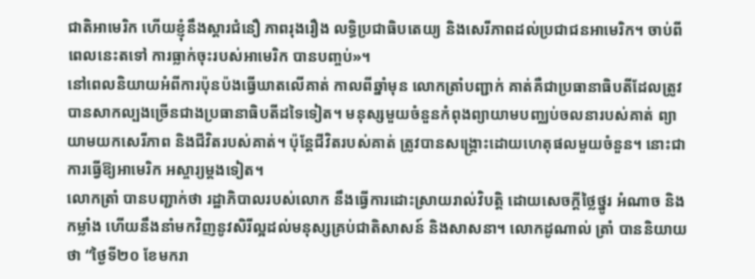ជាតិអាមេរិក ហើយខ្ញុំនឹងស្ដារជំនឿ ភាពរុងរឿង លទ្ធិប្រជាធិបតេយ្យ និងសេរីភាពដល់ប្រជាជនអាមេរិក។ ចាប់ពីពេលនេះតទៅ ការធ្លាក់ចុះរបស់អាមេរិក បានបញ្ចប់»។
នៅពេលនិយាយអំពីការប៉ុនប៉ងធ្វើឃាតលើគាត់ កាលពីឆ្នាំមុន លោកត្រាំបញ្ជាក់ គាត់គឺជាប្រធានាធិបតីដែលត្រូវបានសាកល្បងច្រើនជាងប្រធានាធិបតីដទៃទៀត។ មនុស្សមួយចំនួនកំពុងព្យាយាមបញ្ឈប់ចលនារបស់គាត់ ព្យាយាមយកសេរីភាព និងជីវិតរបស់គាត់។ ប៉ុន្តែជីវិតរបស់គាត់ ត្រូវបានសង្គ្រោះដោយហេតុផលមួយចំនួន។ នោះជាការធ្វើឱ្យអាមេរិក អស្ចារ្យម្តងទៀត។
លោកត្រាំ បានបញ្ជាក់ថា រដ្ឋាភិបាលរបស់លោក នឹងធ្វើការដោះស្រាយរាល់វិបត្តិ ដោយសេចក្តីថ្លៃថ្នូរ អំណាច និងកម្លាំង ហើយនឹងនាំមកវិញនូវសិរីល្អដល់មនុស្សគ្រប់ជាតិសាសន៍ និងសាសនា។ លោកដូណាល់ ត្រាំ បាននិយាយថា “ថ្ងៃទី២០ ខែមករា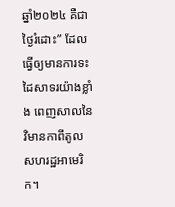ឆ្នាំ២០២៤ គឺជាថ្ងៃរំដោះ” ដែលធ្វើឲ្យមានការទះដៃសាទរយ៉ាងខ្លាំង ពេញសាលនៃវិមានកាពីតូល សហរដ្ឋអាមេរិក។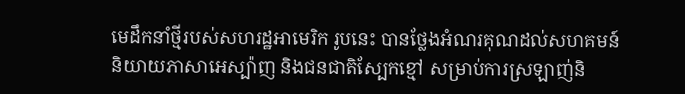មេដឹកនាំថ្មីរបស់សហរដ្ឋអាមេរិក រូបនេះ បានថ្លែងអំណរគុណដល់សហគមន៍និយាយភាសាអេស្ប៉ាញ និងជនជាតិស្បែកខ្មៅ សម្រាប់ការស្រឡាញ់និ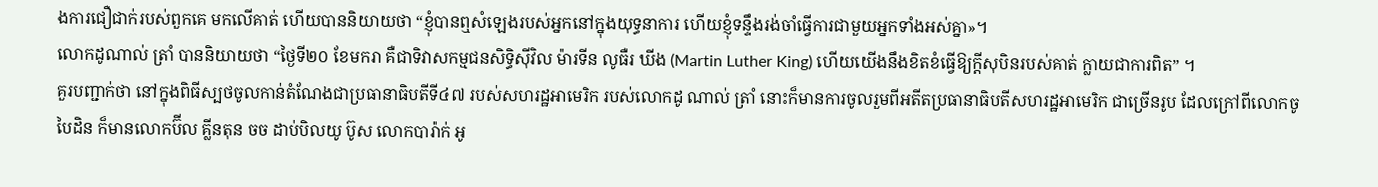ងការជឿជាក់របស់ពួកគេ មកលើគាត់ ហើយបាននិយាយថា “ខ្ញុំបានឮសំឡេងរបស់អ្នកនៅក្នុងយុទ្ធនាការ ហើយខ្ញុំទន្ទឹងរង់ចាំធ្វើការជាមួយអ្នកទាំងអស់គ្នា»។
លោកដូណាល់ ត្រាំ បាននិយាយថា “ថ្ងៃទី២០ ខែមករា គឺជាទិវាសកម្មជនសិទ្ធិស៊ីវិល ម៉ារទីន លូធឺរ ឃីង (Martin Luther King) ហើយយើងនឹងខិតខំធ្វើឱ្យក្តីសុបិនរបស់គាត់ ក្លាយជាការពិត” ។
គួរបញ្ជាក់ថា នៅក្នុងពិធីស្បថចូលកាន់តំណែងជាប្រធានាធិបតីទី៤៧ របស់សហរដ្ឋអាមេរិក របស់លោកដូ ណាល់ ត្រាំ នោះក៏មានការចូលរួមពីអតីតប្រធានាធិបតីសហរដ្ឋអាមេរិក ជាច្រើនរូប ដែលក្រៅពីលោកចូ បៃដិន ក៏មានលោកប៊ីល គ្លីនតុន ចច ដាប់បិលយូ ប៊ូស លោកបារ៉ាក់ អូ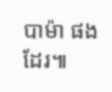បាម៉ា ផងដែរ៕